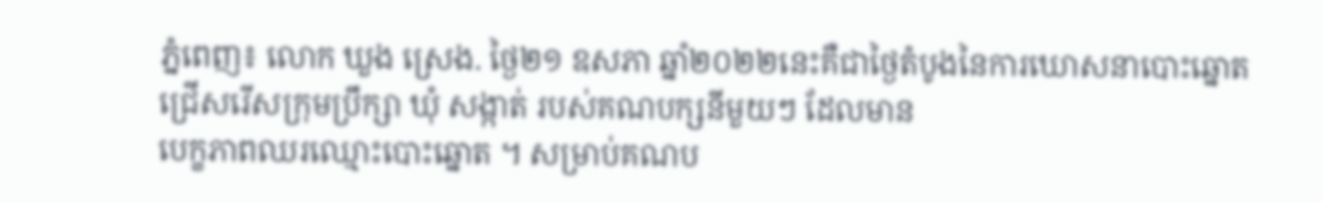ភ្នំពេញ៖ លោក ឃួង ស្រេង. ថ្ងៃ២១ ឧសភា ឆ្នាំ២០២២នេះគឺជាថ្ងៃតំបូងនៃការឃោសនាបោះឆ្នោតជ្រើសរើសក្រុមប្រឹក្សា ឃុំ សង្កាត់ របស់គណបក្សនីមួយៗ ដែលមាន
បេក្ខភាពឈរឈ្មោះបោះឆ្នោត ។ សម្រាប់គណប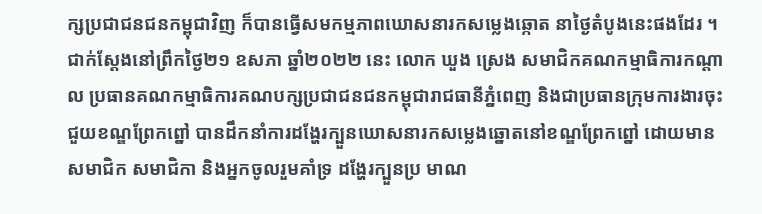ក្សប្រជាជនជនកម្ពុជាវិញ ក៏បានធ្វើសមកម្មភាពឃោសនារកសម្លេងឆ្កោត នាថ្ងៃតំបូងនេះផងដែរ ។
ជាក់ស្តែងនៅព្រឹកថ្ងៃ២១ ឧសភា ឆ្នាំ២០២២ នេះ លោក ឃួង ស្រេង សមាជិកគណកម្មាធិការកណ្តាល ប្រធានគណកម្មាធិការគណបក្សប្រជាជនជនកម្ពុជារាជធានីភ្នំពេញ និងជាប្រធានក្រុមការងារចុះជួយខណ្ឌព្រែកព្នៅ បានដឹកនាំការដង្ហែរក្បួនឃោសនារកសម្លេងឆ្នោតនៅខណ្ឌព្រែកព្នៅ ដោយមានសមាជិក សមាជិកា និងអ្នកចូលរួមគាំទ្រ ដង្ហែរក្បួនប្រ មាណ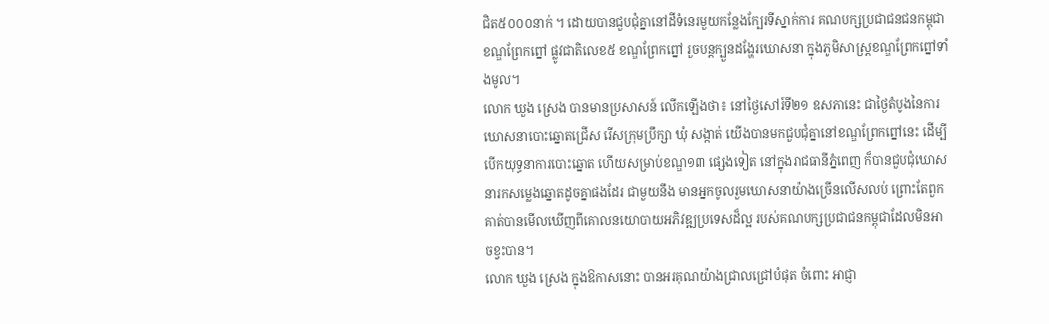ជិត៥០០០នាក់ ។ ដោយបានជួបជុំគ្នានៅដីទំនេរមួយកន្លែងក្បែរទីស្នាក់ការ គណបក្សប្រជាជនជនកម្ពុជា ខណ្ឌព្រែកព្នៅ ផ្លូវជាតិលេខ៥ ខណ្ឌព្រែកព្នៅ រួចបន្តក្បួនដង្ហែរឃោសនា ក្នុងភូមិសាស្ត្រខណ្ឌព្រែកព្នៅទាំងមូល។
លោក ឃួង ស្រេង បានមានប្រសាសន៍ លើកឡើងថា៖ នៅថ្ងៃសៅរ៍ទី២១ ឧសភានេះ ជាថ្ងៃតំបូងនៃការឃោសនាបោះឆ្នោតជ្រើស រើសក្រុមប្រឹក្សា ឃុំ សង្កាត់ យើងបានមកជួបជុំគ្នានៅខណ្ឌព្រែកព្នៅនេះ ដើម្បីបើកយុទ្ធនាការបោះឆ្នោត ហើយសម្រាប់ខណ្ឌ១៣ ផ្សេងទៀត នៅក្នុងរាជធានីភ្នំពេញ ក៏បានជួបជុំឃោសនារកសម្លេងឆ្នោតដូចគ្នាផងដែរ ជាមួយនឹង មានអ្នកចូលរួមឃោសនាយ៉ាងច្រើនលើសលប់ ព្រោះតែពួកគាត់បានមើលឃើញពីគោលនយោបាយអភិវឌ្ឍប្រទេសដ៏ល្អ របស់គណបក្សប្រជាជនកម្ពុជាដែលមិនអាចខ្វះបាន។
លោក ឃួង ស្រេង ក្នុងឱកាសនោះ បានអរគុណយ៉ាងជ្រាលជ្រៅបំផុត ចំពោះ អាជ្ញា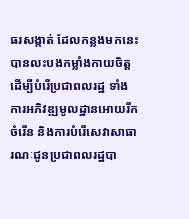ធរសង្កាត់ ដែលកន្លងមកនេះបានលះបងកម្លាំងកាយចិត្ត ដើម្បីបំរើប្រជាពលរដ្ឋ ទាំងការអភិវឌ្ឍមូលដ្ឋានអោយរីកចំរើន និងការបំរើសេវាសាធារណៈជូនប្រជាពលរដ្ឋបា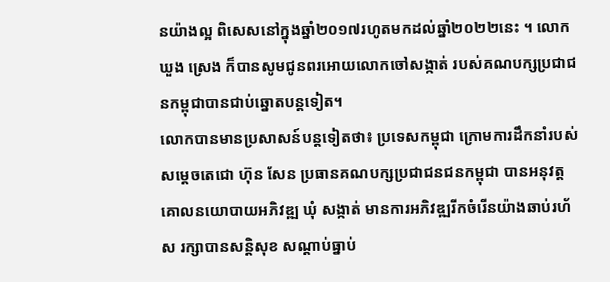នយ៉ាងល្អ ពិសេសនៅក្នុងឆ្នាំ២០១៧រហូតមកដល់ឆ្នាំ២០២២នេះ ។ លោក ឃួង ស្រេង ក៏បានសូមជូនពរអោយលោកចៅសង្កាត់ របស់គណបក្សប្រជាជនកម្ពុជាបានជាប់ឆ្នោតបន្តទៀត។
លោកបានមានប្រសាសន៍បន្តទៀតថា៖ ប្រទេសកម្ពុជា ក្រោមការដឹកនាំរបស់សម្តេចតេជោ ហ៊ុន សែន ប្រធានគណបក្សប្រជាជនជនកម្ពុជា បានអនុវត្តគោលនយោបាយអភិវឌ្ឍ ឃុំ សង្កាត់ មានការអភិវឌ្ឍរីកចំរើនយ៉ាងឆាប់រហ័ស រក្សាបានសន្តិសុខ សណ្តាប់ធ្នាប់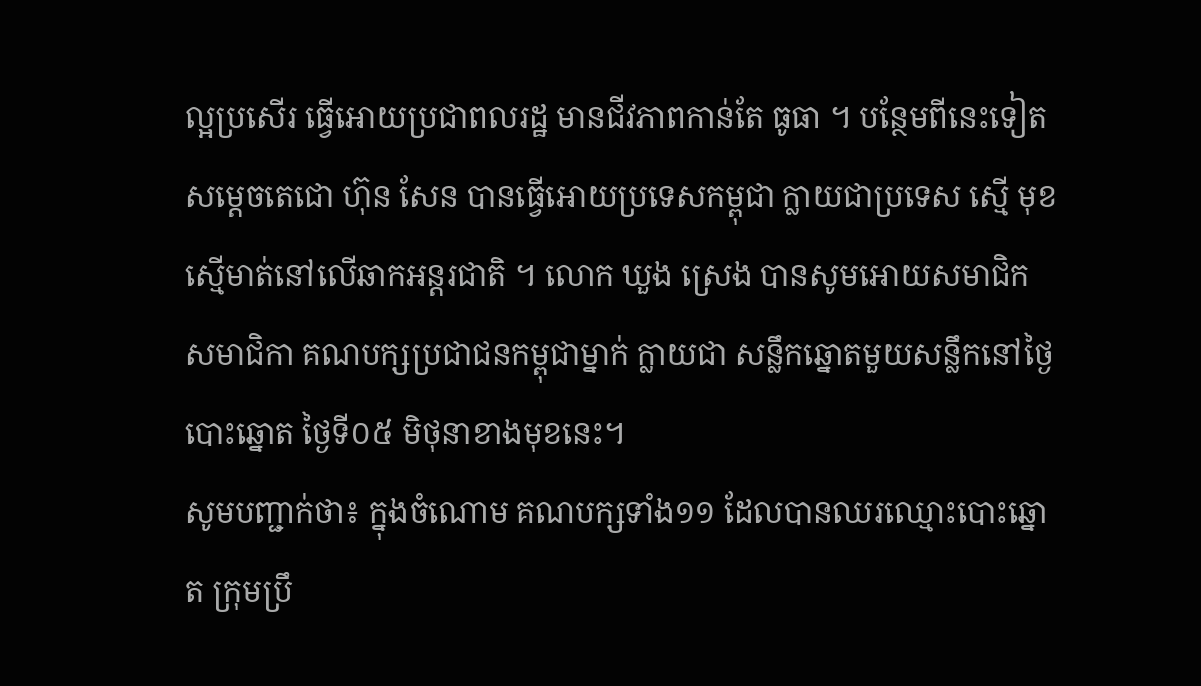ល្អប្រសើរ ធ្វើអោយប្រជាពលរដ្ឋ មានជីវភាពកាន់តែ ធូធា ។ បន្ថែមពីនេះទៀតសម្តេចតេជោ ហ៊ុន សែន បានធ្វើអោយប្រទេសកម្ពុជា ក្លាយជាប្រទេស ស្មើ មុខ ស្មើមាត់នៅលើឆាកអន្តរជាតិ ។ លោក ឃួង ស្រេង បានសូមអោយសមាជិក សមាជិកា គណបក្សប្រជាជនកម្ពុជាម្នាក់ ក្លាយជា សន្លឹកឆ្នោតមួយសន្លឹកនៅថ្ងៃបោះឆ្នោត ថ្ងៃទី០៥ មិថុនាខាងមុខនេះ។
សូមបញ្ជាក់ថា៖ ក្នុងចំណោម គណបក្សទាំង១១ ដែលបានឈរឈ្មោះបោះឆ្នោត ក្រុមប្រឹ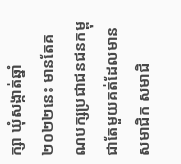ក្សា ឃុំសង្កាត់ឆ្នាំ២០២២នេះ មានតែគណបក្សប្រជាជនជនកម្ពុជាតែមួយគត់ដែលមានសមាជិក សមាជិ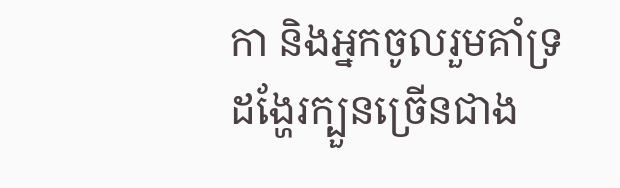កា និងអ្នកចូលរួមគាំទ្រ ដង្ហែរក្បួនច្រើនជាង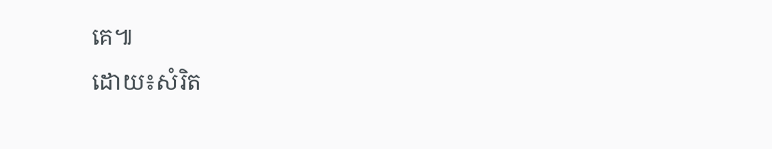គេ៕
ដោយ៖សំរិត